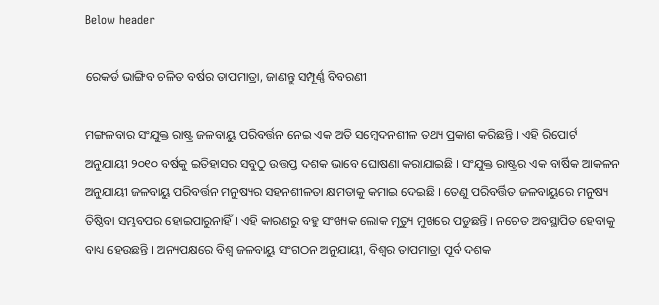Below header

ରେକର୍ଡ ଭାଙ୍ଗିବ ଚଳିତ ବର୍ଷର ତାପମାତ୍ରା, ଜାଣନ୍ତୁ ସମ୍ପୂର୍ଣ୍ଣ ବିବରଣୀ

ମଙ୍ଗଳବାର ସଂଯୁକ୍ତ ରାଷ୍ଟ୍ର ଜଳବାୟୁ ପରିବର୍ତ୍ତନ ନେଇ ଏକ ଅତି ସମ୍ବେଦନଶୀଳ ତଥ୍ୟ ପ୍ରକାଶ କରିଛନ୍ତି । ଏହି ରିପୋର୍ଟ ଅନୁଯାୟୀ ୨୦୧୦ ବର୍ଷକୁ ଇତିହାସର ସବୁଠୁ ଉତ୍ତପ୍ତ ଦଶକ ଭାବେ ଘୋଷଣା କରାଯାଇଛି । ସଂଯୁକ୍ତ ରାଷ୍ଟ୍ରର ଏକ ବାର୍ଷିକ ଆକଳନ ଅନୁଯାୟୀ ଜଳବାୟୁ ପରିବର୍ତ୍ତନ ମନୁଷ୍ୟର ସହନଶୀଳତା କ୍ଷମତାକୁ କମାଇ ଦେଇଛି । ତେଣୁ ପରିବର୍ତ୍ତିତ ଜଳବାୟୁରେ ମନୁଷ୍ୟ ତିଷ୍ଠିବା ସମ୍ଭବପର ହୋଇପାରୁନାହିଁ । ଏହି କାରଣରୁ ବହୁ ସଂଖ୍ୟକ ଲୋକ ମୃତ୍ୟୁ ମୁଖରେ ପଡୁଛନ୍ତି । ନଚେତ ଅବସ୍ଥାପିତ ହେବାକୁ ବାଧ୍ୟ ହେଉଛନ୍ତି । ଅନ୍ୟପକ୍ଷରେ ବିଶ୍ୱ ଜଳବାୟୁ ସଂଗଠନ ଅନୁଯାୟୀ, ବିଶ୍ୱର ତାପମାତ୍ରା ପୂର୍ବ ଦଶକ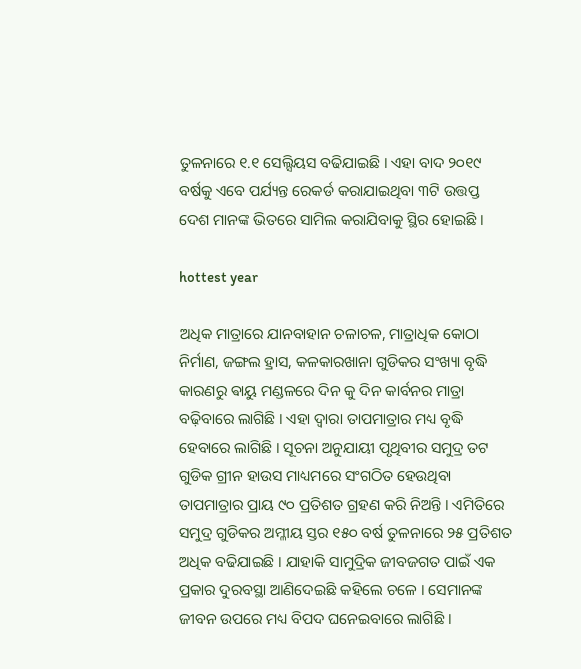ତୁଳନାରେ ୧.୧ ସେଲ୍ସିୟସ ବଢିଯାଇଛି । ଏହା ବାଦ ୨୦୧୯ ବର୍ଷକୁ ଏବେ ପର୍ଯ୍ୟନ୍ତ ରେକର୍ଡ କରାଯାଇଥିବା ୩ଟି ଉତ୍ତପ୍ତ ଦେଶ ମାନଙ୍କ ଭିତରେ ସାମିଲ କରାଯିବାକୁ ସ୍ଥିର ହୋଇଛି ।

hottest year

ଅଧିକ ମାତ୍ରାରେ ଯାନବାହାନ ଚଳାଚଳ, ମାତ୍ରାଧିକ କୋଠା ନିର୍ମାଣ, ଜଙ୍ଗଲ ହ୍ରାସ, କଳକାରଖାନା ଗୁଡିକର ସଂଖ୍ୟା ବୃଦ୍ଧି କାରଣରୁ ଵାୟୁ ମଣ୍ଡଳରେ ଦିନ କୁ ଦିନ କାର୍ବନର ମାତ୍ରା ବଢ଼ିବାରେ ଲାଗିଛି । ଏହା ଦ୍ୱାରା ତାପମାତ୍ରାର ମଧ୍ୟ ବୃଦ୍ଧି ହେବାରେ ଲାଗିଛି । ସୂଚନା ଅନୁଯାୟୀ ପୃଥିବୀର ସମୁଦ୍ର ତଟ ଗୁଡିକ ଗ୍ରୀନ ହାଉସ ମାଧ୍ୟମରେ ସଂଗଠିତ ହେଉଥିବା ତାପମାତ୍ରାର ପ୍ରାୟ ୯୦ ପ୍ରତିଶତ ଗ୍ରହଣ କରି ନିଅନ୍ତି । ଏମିତିରେ ସମୁଦ୍ର ଗୁଡିକର ଅମ୍ଳୀୟ ସ୍ତର ୧୫୦ ବର୍ଷ ତୁଳନାରେ ୨୫ ପ୍ରତିଶତ ଅଧିକ ବଢିଯାଇଛି । ଯାହାକି ସାମୁଦ୍ରିକ ଜୀବଜଗତ ପାଇଁ ଏକ ପ୍ରକାର ଦୁରବସ୍ଥା ଆଣିଦେଇଛି କହିଲେ ଚଳେ । ସେମାନଙ୍କ ଜୀବନ ଉପରେ ମଧ୍ୟ ବିପଦ ଘନେଇବାରେ ଲାଗିଛି ।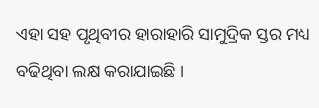ଏହା ସହ ପୃଥିବୀର ହାରାହାରି ସାମୁଦ୍ରିକ ସ୍ତର ମଧ୍ୟ ବଢିଥିବା ଲକ୍ଷ କରାଯାଇଛି ।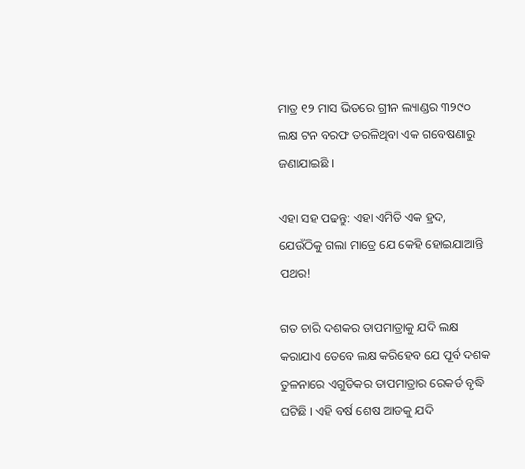ମାତ୍ର ୧୨ ମାସ ଭିତରେ ଗ୍ରୀନ ଲ୍ୟାଣ୍ଡର ୩୨୯୦ ଲକ୍ଷ ଟନ ବରଫ ତରଳିଥିବା ଏକ ଗବେଷଣାରୁ ଜଣାଯାଇଛି ।

ଏହା ସହ ପଢନ୍ତୁ: ଏହା ଏମିତି ଏକ ହ୍ରଦ, ଯେଉଁଠିକୁ ଗଲା ମାତ୍ରେ ଯେ କେହି ହୋଇଯାଆନ୍ତି ପଥର!

ଗତ ଚାରି ଦଶକର ତାପମାତ୍ରାକୁ ଯଦି ଲକ୍ଷ କରାଯାଏ ତେବେ ଲକ୍ଷ କରିହେବ ଯେ ପୂର୍ବ ଦଶକ ତୁଳନାରେ ଏଗୁଡିକର ତାପମାତ୍ରାର ରେକର୍ଡ ବୃଦ୍ଧି ଘଟିଛି । ଏହି ବର୍ଷ ଶେଷ ଆଡକୁ ଯଦି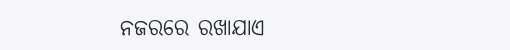ନଜରରେ ରଖାଯାଏ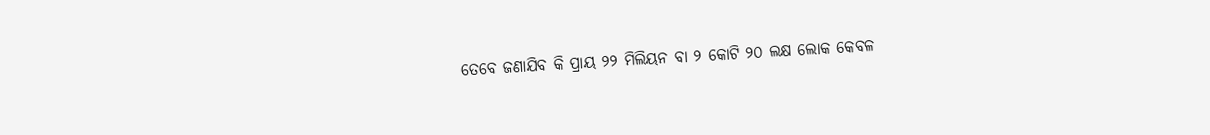ତେବେ ଜଣାଯିବ କି ପ୍ରାୟ ୨୨ ମିଲିୟନ ବା ୨ କୋଟି ୨୦ ଲକ୍ଷ ଲୋକ କେବଳ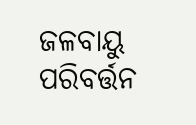ଜଳବାୟୁ ପରିବର୍ତ୍ତନ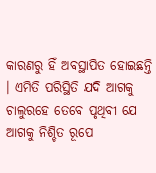କାରଣରୁ ହିଁ ଅବସ୍ଥାପିତ ହୋଇଛନ୍ତି । ଏମିତି ପରିସ୍ଥିତି ଯଦି ଆଗକୁ ଚାଲୁରହେ ତେବେ ପୃଥିବୀ ଯେ ଆଗକୁ ନିଶ୍ଚିତ ରୂପେ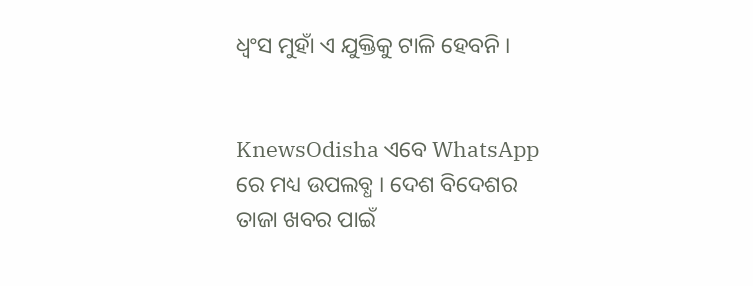ଧ୍ବଂସ ମୁହାଁ ଏ ଯୁକ୍ତିକୁ ଟାଳି ହେବନି ।


KnewsOdisha ଏବେ WhatsApp ରେ ମଧ୍ୟ ଉପଲବ୍ଧ । ଦେଶ ବିଦେଶର ତାଜା ଖବର ପାଇଁ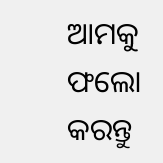ଆମକୁ ଫଲୋ କରନ୍ତୁ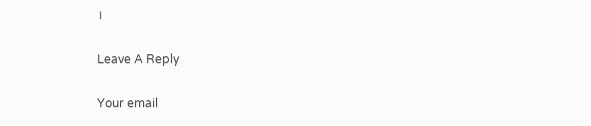।

Leave A Reply

Your email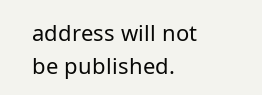address will not be published.